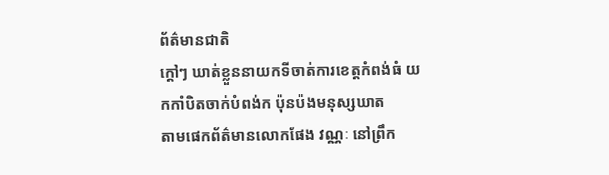ព័ត៌មានជាតិ
ក្តៅៗ ឃាត់ខ្លួននាយកទីចាត់ការខេត្តកំពង់ធំ យកកាំបិតចាក់បំពង់ក ប៉ុនប៉ងមនុស្សឃាត
តាមផេកព័ត៌មានលោកផែង វណ្ណៈ នៅព្រឹក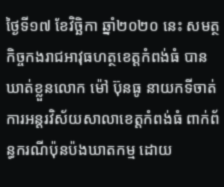ថ្ងៃទី១៧ ខែវិច្ឆិកា ឆ្នាំ២០២០ នេះ សមត្ថកិច្ចកងរាជអាវុធហត្ថខេត្តកំពង់ធំ បានឃាត់ខ្លួនលោក ម៉ៅ ប៊ុនធូ នាយកទីចាត់ការអន្តរវិស័យសាលាខេត្តកំពង់ធំ ពាក់ព័ន្ធករណីប៉ុនប៉ងឃាតកម្ម ដោយ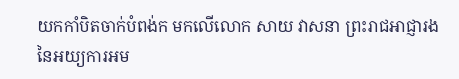យកកាំបិតចាក់បំពង់ក មកលើលោក សាយ វាសនា ព្រះរាជអាជ្ញារងនៃអយ្យការអម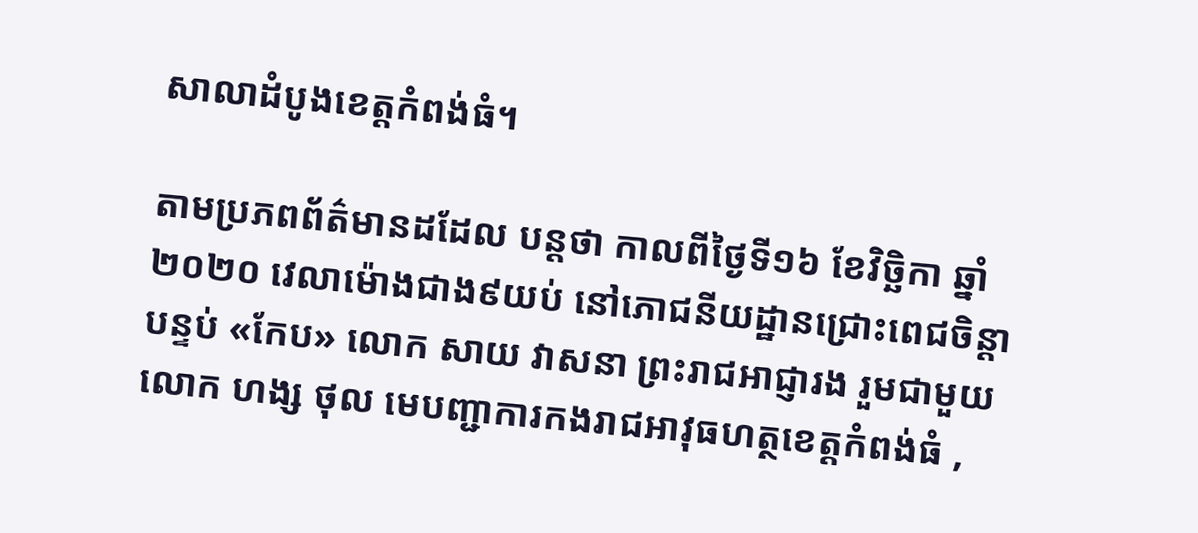សាលាដំបូងខេត្តកំពង់ធំ។

តាមប្រភពព័ត៌មានដដែល បន្តថា កាលពីថ្ងៃទី១៦ ខែវិច្ឆិកា ឆ្នាំ២០២០ វេលាម៉ោងជាង៩យប់ នៅភោជនីយដ្ឋានជ្រោះពេជចិន្តា បន្ទប់ «កែប» លោក សាយ វាសនា ព្រះរាជអាជ្ញារង រួមជាមួយលោក ហង្ស ថុល មេបញ្ជាការកងរាជអាវុធហត្ថខេត្តកំពង់ធំ ,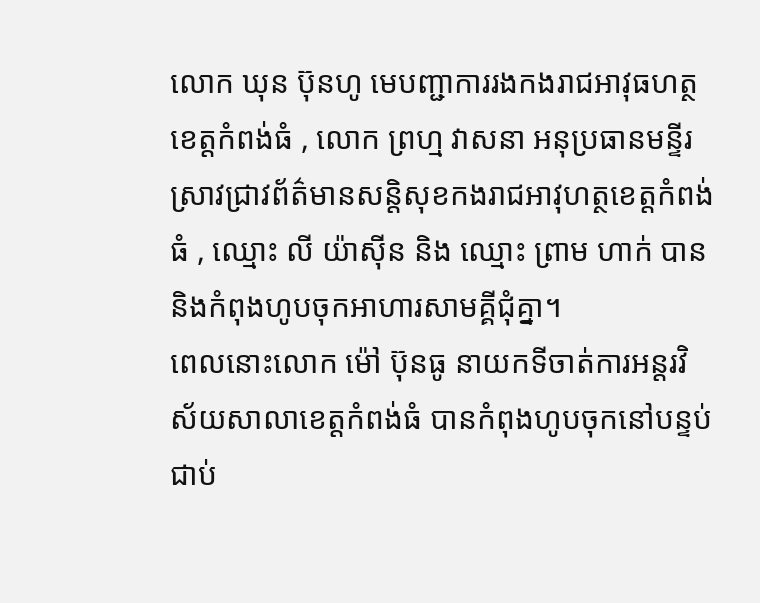លោក ឃុន ប៊ុនហូ មេបញ្ជាការរងកងរាជអាវុធហត្ថខេត្តកំពង់ធំ , លោក ព្រហ្ម វាសនា អនុប្រធានមន្ទីរស្រាវជ្រាវព័ត៌មានសន្តិសុខកងរាជអាវុហត្ថខេត្តកំពង់ធំ , ឈ្មោះ លី យ៉ាស៊ីន និង ឈ្មោះ ព្រាម ហាក់ បាននិងកំពុងហូបចុកអាហារសាមគ្គីជុំគ្នា។
ពេលនោះលោក ម៉ៅ ប៊ុនធូ នាយកទីចាត់ការអន្តរវិស័យសាលាខេត្តកំពង់ធំ បានកំពុងហូបចុកនៅបន្ទប់ជាប់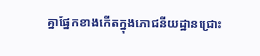គ្នាផ្នែកខាងកើតក្នុងភោជនីយដ្ឋានជ្រោះ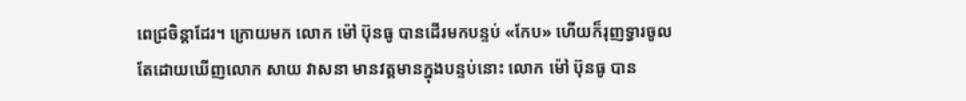ពេជ្រចិន្តាដែរ។ ក្រោយមក លោក ម៉ៅ ប៊ុនធូ បានដើរមកបន្ទប់ «កែប» ហើយក៏រុញទ្វារចូល តែដោយឃើញលោក សាយ វាសនា មានវត្តមានក្នុងបន្ទប់នោះ លោក ម៉ៅ ប៊ុនធូ បាន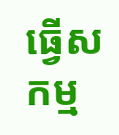ធ្វើសកម្ម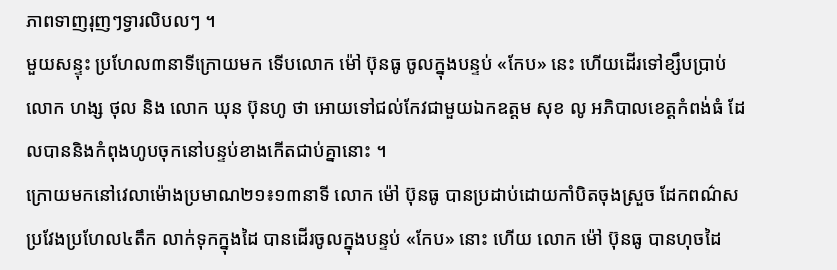ភាពទាញរុញៗទ្វារលិបលៗ ។
មួយសន្ទុះ ប្រហែល៣នាទីក្រោយមក ទើបលោក ម៉ៅ ប៊ុនធូ ចូលក្នុងបន្ទប់ «កែប» នេះ ហើយដើរទៅខ្សឹបប្រាប់លោក ហង្ស ថុល និង លោក ឃុន ប៊ុនហូ ថា អោយទៅជល់កែវជាមួយឯកឧត្តម សុខ លូ អភិបាលខេត្តកំពង់ធំ ដែលបាននិងកំពុងហូបចុកនៅបន្ទប់ខាងកើតជាប់គ្នានោះ ។
ក្រោយមកនៅវេលាម៉ោងប្រមាណ២១៖១៣នាទី លោក ម៉ៅ ប៊ុនធូ បានប្រដាប់ដោយកាំបិតចុងស្រួច ដែកពណ៌ស ប្រវែងប្រហែល៤តឹក លាក់ទុកក្នុងដៃ បានដើរចូលក្នុងបន្ទប់ «កែប» នោះ ហើយ លោក ម៉ៅ ប៊ុនធូ បានហុចដៃ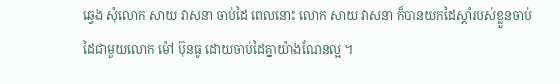ឆ្វេង សុំលោក សាយ វាសនា ចាប់ដៃ ពេលនោះ លោក សាយ វាសនា ក៏បានយកដៃស្តាំរបស់ខ្លួនចាប់ដៃជាមួយលោក ម៉ៅ ប៊ុនធូ ដោយចាប់ដៃគ្នាយ៉ាងណែនល្អ ។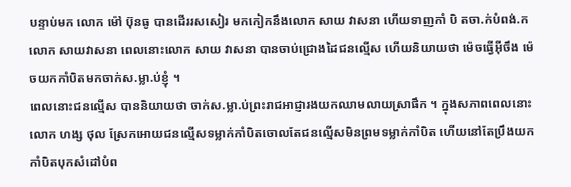បន្ទាប់មក លោក ម៉ៅ ប៊ុនធូ បានដើររសសៀរ មកកៀកនឹងលោក សាយ វាសនា ហើយទាញកាំ បិ តចា.ក់បំពង់.ក លោក សាយវាសនា ពេលនោះលោក សាយ វាសនា បានចាប់ជ្រោងដៃជនល្មើស ហើយនិយាយថា ម៉េចធ្វើអ៊ីចឹង ម៉េចយកកាំបិតមកចាក់ស.ម្លា.ប់ខ្ញុំ ។
ពេលនោះជនល្មើស បាននិយាយថា ចាក់ស.ម្លា.ប់ព្រះរាជអាជ្ញារងយកឈាមលាយស្រាផឹក ។ ក្នុងសភាពពេលនោះ លោក ហង្ស ថុល ស្រែកអោយជនល្មើសទម្លាក់កាំបិតចោលតែជនល្មើសមិនព្រមទម្លាក់កាំបិត ហើយនៅតែប្រឹងយកកាំបិតបុកសំដៅបំព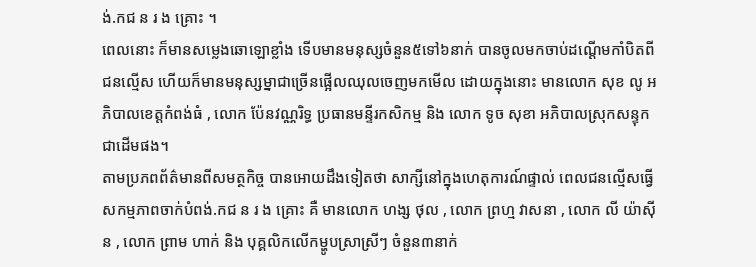ង់.កជ ន រ ង គ្រោះ ។
ពេលនោះ ក៏មានសម្លេងឆោឡោខ្លាំង ទើបមានមនុស្សចំនួន៥ទៅ៦នាក់ បានចូលមកចាប់ដណ្តើមកាំបិតពីជនល្មើស ហើយក៏មានមនុស្សម្នាជាច្រើនផ្អើលឈុលចេញមកមើល ដោយក្នុងនោះ មានលោក សុខ លូ អភិបាលខេត្តកំពង់ធំ , លោក ប៉ែនវណ្ណរិទ្ធ ប្រធានមន្ទីរកសិកម្ម និង លោក ទូច សុខា អភិបាលស្រុកសន្ទុក ជាដើមផង។
តាមប្រភពព័ត៌មានពីសមត្ថកិច្ច បានអោយដឹងទៀតថា សាក្សីនៅក្នុងហេតុការណ៍ផ្ទាល់ ពេលជនល្មើសធ្វើសកម្មភាពចាក់បំពង់.កជ ន រ ង គ្រោះ គឺ មានលោក ហង្ស ថុល , លោក ព្រហ្ម វាសនា , លោក លី យ៉ាស៊ីន , លោក ព្រាម ហាក់ និង បុគ្គលិកលើកម្ហូបស្រាស្រីៗ ចំនួន៣នាក់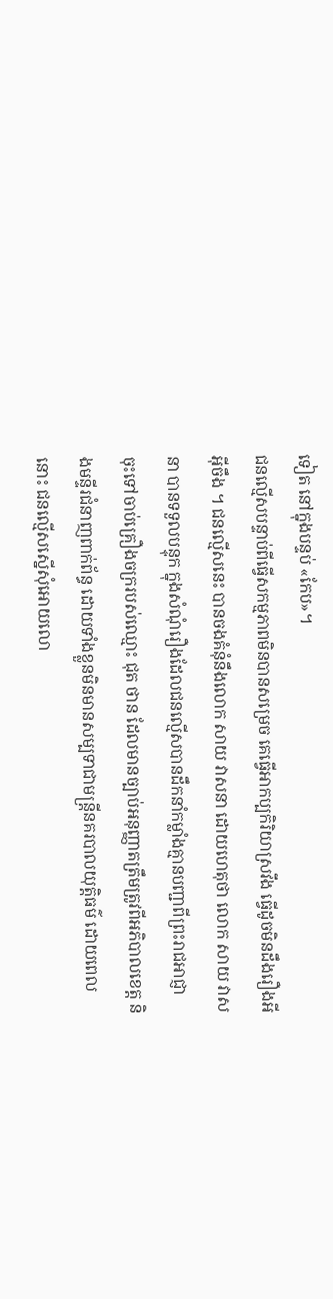ទៀត នៅក្នុងបន្ទប់ «កែប»។
ជនល្មើសបន្ទាប់ពីធ្វើសកម្មភាពមិនបានសម្រេច គេធ្វើអាកប្បកិរិយាស្រវឹង ធ្វើដូចមិនដឹងរឿងអីអ៊ីចឹង ។ ជនល្មើសនេះ បានចងគំនុំនឹងលោក សាយ វាសនា ដោយហេតុថា លោក សាយ វាសនា បានទទួលបន្ទុក ក្នុងសំណុំរឿងដែលជនល្មើសបានដឹកនាំកម្លាំងគ្មានបញ្ជាពីព្រះរាជអាជ្ញា ចុះទៅចាប់គ្រឿងចក្ររបស់ឈ្មោះ ជុត ថាន ដែលមានច្បាប់អនុញ្ញាតត្រឹមត្រូវពីអភិបាលខេត្ត និងមន្ទីរជំនាញពាក់ព័ន្ធ ដោយទាំងខ្លួនមិនមានសម្បទាជាមន្ត្រីនគរបាលយុត្តិធម៌ ដោយពេលនោះ ជនល្មើសស្នើសុំអោយលោ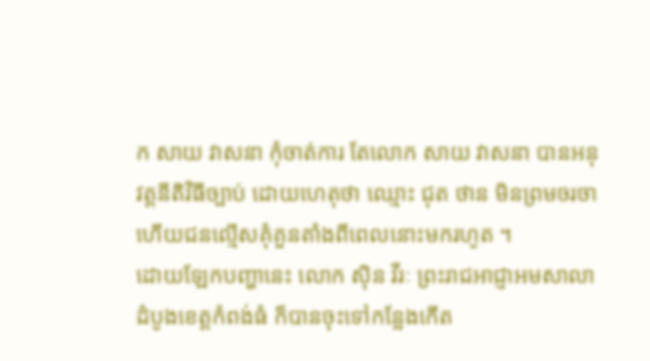ក សាយ វាសនា កុំចាត់ការ តែលោក សាយ វាសនា បានអនុវត្តនីតិវិធីច្បាប់ ដោយហេតុថា ឈ្មោះ ជុត ថាន មិនព្រមចរចា ហើយជនល្មើសគុំគួនតាំងពីពេលនោះមករហូត ។
ដោយឡែកបញ្ហានេះ លោក ស៊ិន វីរៈ ព្រះរាជអាជ្ញាអមសាលាដំបូងខេត្តកំពង់ធំ ក៏បានចុះទៅកន្លែងកើត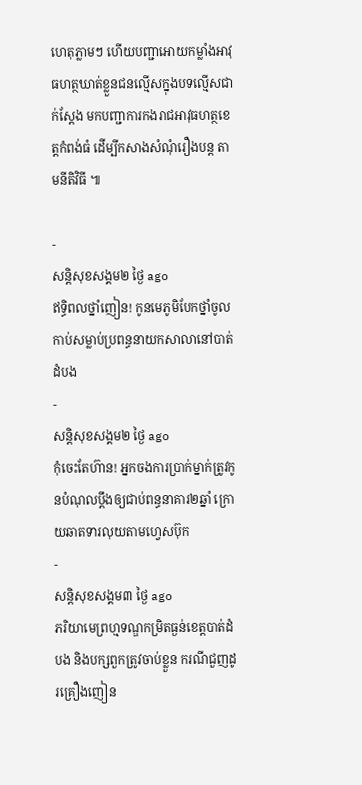ហេតុភ្លាមៗ ហើយបញ្ជាអោយកម្លាំងអាវុធហត្ថឃាត់ខ្លួនជនល្មើសក្នុងបទល្មើសជាក់ស្តែង មកបញ្ជាការកងរាជអាវុធហត្ថខេត្តកំពង់ធំ ដើម្បីកសាងសំណុំរឿងបន្ត តាមនីតិវិធី ៕

-
សន្តិសុខសង្គម២ ថ្ងៃ ago
ឥទ្ធិពលថ្នាំញៀន! កូនមេភូមិបែកថ្នាំចូលកាប់សម្លាប់ប្រពន្ធនាយកសាលានៅបាត់ដំបង
-
សន្តិសុខសង្គម២ ថ្ងៃ ago
កុំចេះតែហ៊ាន! អ្នកចងការប្រាក់ម្នាក់ត្រូវកូនបំណុលប្ដឹងឲ្យជាប់ពន្ធនាគារ២ឆ្នាំ ក្រោយឆាតទារលុយតាមហ្វេសប៊ុក
-
សន្តិសុខសង្គម៣ ថ្ងៃ ago
ភរិយាមេព្រហ្មទណ្ឌកម្រិតធ្ងន់ខេត្តបាត់ដំបង និងបក្សពួកត្រូវចាប់ខ្លួន ករណីជួញដូរគ្រឿងញៀន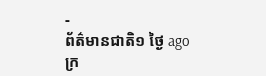-
ព័ត៌មានជាតិ១ ថ្ងៃ ago
ក្រ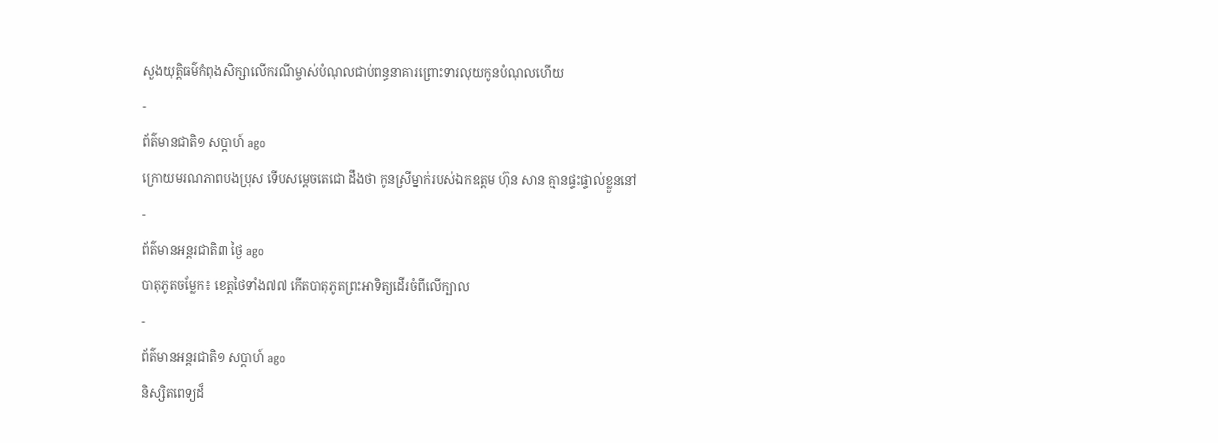សួងយុត្តិធម៌កំពុងសិក្សាលើករណីម្ចាស់បំណុលជាប់ពន្ធនាគារព្រោះទារលុយកូនបំណុលហើយ
-
ព័ត៌មានជាតិ១ សប្តាហ៍ ago
ក្រោយមរណភាពបងប្រុស ទើបសម្ដេចតេជោ ដឹងថា កូនស្រីម្នាក់របស់ឯកឧត្តម ហ៊ុន សាន គ្មានផ្ទះផ្ទាល់ខ្លួននៅ
-
ព័ត៌មានអន្ដរជាតិ៣ ថ្ងៃ ago
បាតុភូតចម្លែក៖ ខេត្តថៃទាំង៧៧ កើតបាតុភូតព្រះអាទិត្យដើរចំពីលើក្បាល
-
ព័ត៌មានអន្ដរជាតិ១ សប្តាហ៍ ago
និស្សិតពេទ្យដ៏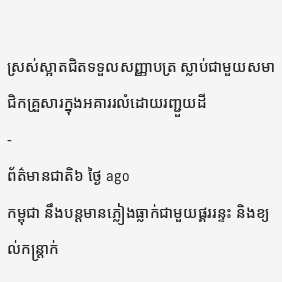ស្រស់ស្អាតជិតទទួលសញ្ញាបត្រ ស្លាប់ជាមួយសមាជិកគ្រួសារក្នុងអគាររលំដោយរញ្ជួយដី
-
ព័ត៌មានជាតិ៦ ថ្ងៃ ago
កម្ពុជា នឹងបន្តមានភ្លៀងធ្លាក់ជាមួយផ្គររន្ទះ និងខ្យល់កន្ត្រាក់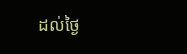ដល់ថ្ងៃ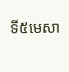ទី៥មេសា